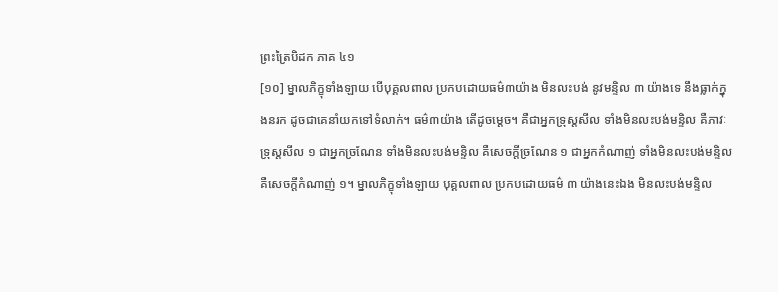ព្រះត្រៃបិដក ភាគ ៤១
[១០] ម្នាលភិក្ខុទាំងឡាយ បើបុគ្គលពាល ប្រកបដោយធម៌៣យ៉ាង មិនលះបង់ នូវមន្ទិល ៣ យ៉ាងទេ នឹងធ្លាក់ក្នុងនរក ដូចជាគេនាំយកទៅទំលាក់។ ធម៌៣យ៉ាង តើដូចម្ដេច។ គឺជាអ្នកទ្រុស្តសីល ទាំងមិនលះបង់មន្ទិល គឺភាវៈទ្រុស្តសីល ១ ជាអ្នកច្រណែន ទាំងមិនលះបង់មន្ទិល គឺសេចក្ដីច្រណែន ១ ជាអ្នកកំណាញ់ ទាំងមិនលះបង់មន្ទិល គឺសេចក្ដីកំណាញ់ ១។ ម្នាលភិក្ខុទាំងឡាយ បុគ្គលពាល ប្រកបដោយធម៌ ៣ យ៉ាងនេះឯង មិនលះបង់មន្ទិល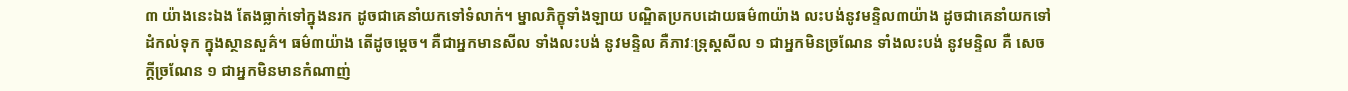៣ យ៉ាងនេះឯង តែងធ្លាក់ទៅក្នុងនរក ដូចជាគេនាំយកទៅទំលាក់។ ម្នាលភិក្ខុទាំងឡាយ បណ្ឌិតប្រកបដោយធម៌៣យ៉ាង លះបង់នូវមន្ទិល៣យ៉ាង ដូចជាគេនាំយកទៅដំកល់ទុក ក្នុងស្ថានសួគ៌។ ធម៌៣យ៉ាង តើដូចម្ដេច។ គឺជាអ្នកមានសីល ទាំងលះបង់ នូវមន្ទិល គឺភាវៈទ្រុស្តសីល ១ ជាអ្នកមិនច្រណែន ទាំងលះបង់ នូវមន្ទិល គឺ សេចក្ដីច្រណែន ១ ជាអ្នកមិនមានកំណាញ់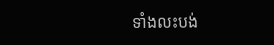ទាំងលះបង់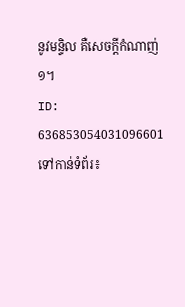នូវមន្ទិល គឺសេចក្ដីកំណាញ់ ១។
ID: 636853054031096601
ទៅកាន់ទំព័រ៖